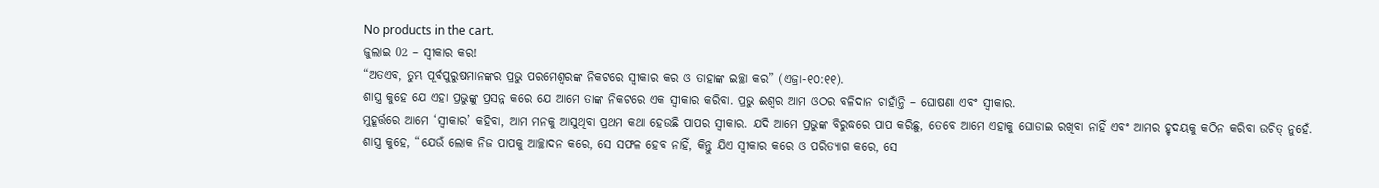No products in the cart.
ଜୁଲାଇ 02 – ସ୍ୱୀକାର କର!
“ଅତଏବ, ତୁମ୍ଭ ପୂର୍ବପୁରୁଷମାନଙ୍କର ପ୍ରଭୁ ପରମେଶ୍ୱରଙ୍କ ନିକଟରେ ସ୍ୱୀକାର କର ଓ ତାହାଙ୍କ ଇଚ୍ଛା କର” (ଏଜ୍ରା-୧୦:୧୧).
ଶାସ୍ତ୍ର କୁହେ ଯେ ଏହା ପ୍ରଭୁଙ୍କୁ ପ୍ରସନ୍ନ କରେ ଯେ ଆମେ ତାଙ୍କ ନିକଟରେ ଏକ ସ୍ୱୀକାର କରିବା. ପ୍ରଭୁ ଈଶ୍ୱର ଆମ ଓଠର ବଳିଦାନ ଚାହାଁନ୍ତି – ଘୋଷଣା ଏବଂ ସ୍ୱୀକାର.
ମୁହୂର୍ତ୍ତରେ ଆମେ ‘ସ୍ୱୀକାର’ କହିବା, ଆମ ମନକୁ ଆସୁଥିବା ପ୍ରଥମ କଥା ହେଉଛି ପାପର ସ୍ୱୀକାର. ଯଦି ଆମେ ପ୍ରଭୁଙ୍କ ବିରୁଦ୍ଧରେ ପାପ କରିଛୁ, ତେବେ ଆମେ ଏହାକୁ ଘୋଡାଇ ରଖିବା ନାହିଁ ଏବଂ ଆମର ହୃଦୟକୁ କଠିନ କରିବା ଉଚିତ୍ ନୁହେଁ. ଶାସ୍ତ୍ର କୁହେ, “ଯେଉଁ ଲୋକ ନିଜ ପାପକୁ ଆଚ୍ଛାଦନ କରେ, ସେ ସଫଳ ହେବ ନାହିଁ, କିନ୍ତୁ ଯିଏ ସ୍ୱୀକାର କରେ ଓ ପରିତ୍ୟାଗ କରେ, ସେ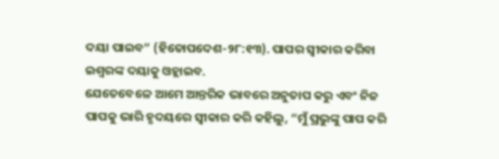ଦୟା ପାଇବ” (ହିତୋପଦେଶ-୨୮:୧୩). ପାପର ସ୍ୱୀକାର କରିବା ଇଶ୍ବରଙ୍କ ଦୟାକୁ ଓହ୍ଲାଇବ.
ଯେତେବେଳେ ଆମେ ଆନ୍ତରିକ ଭାବରେ ଅନୁତାପ କରୁ ଏବଂ ନିଜ ପାପକୁ ଭାରି ହୃଦୟରେ ସ୍ୱୀକାର କରି କହିଲୁ, “ମୁଁ ପ୍ରଭୁଙ୍କୁ ପାପ କରି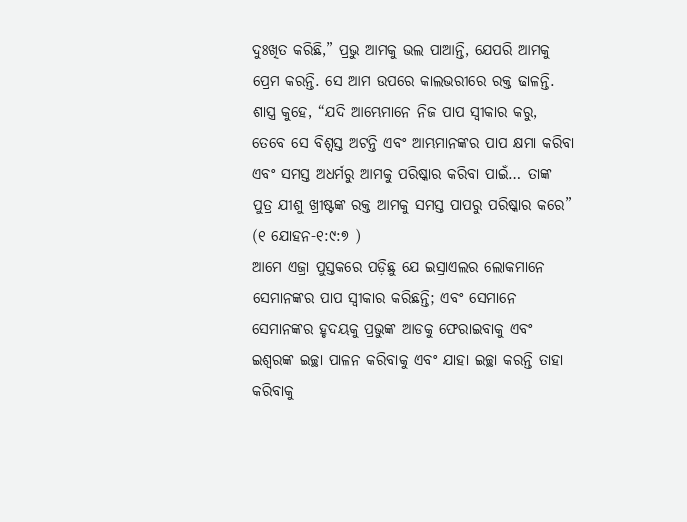ଦୁଃଖିତ କରିଛି,” ପ୍ରଭୁ ଆମକୁ ଭଲ ପାଆନ୍ତି, ଯେପରି ଆମକୁ ପ୍ରେମ କରନ୍ତି. ସେ ଆମ ଉପରେ କାଲଭରୀରେ ରକ୍ତ ଢାଳନ୍ତି.
ଶାସ୍ତ୍ର କୁହେ, “ଯଦି ଆମ୍ଭେମାନେ ନିଜ ପାପ ସ୍ୱୀକାର କରୁ, ତେବେ ସେ ବିଶ୍ୱସ୍ତ ଅଟନ୍ତି ଏବଂ ଆମ୍ଭମାନଙ୍କର ପାପ କ୍ଷମା କରିବା ଏବଂ ସମସ୍ତ ଅଧର୍ମରୁ ଆମକୁ ପରିଷ୍କାର କରିବା ପାଇଁ… ତାଙ୍କ ପୁତ୍ର ଯୀଶୁ ଖ୍ରୀଷ୍ଟଙ୍କ ରକ୍ତ ଆମକୁ ସମସ୍ତ ପାପରୁ ପରିଷ୍କାର କରେ” (୧ ଯୋହନ-୧:୯:୭ )
ଆମେ ଏଜ୍ରା ପୁସ୍ତକରେ ପଡ଼ିଛୁ ଯେ ଇସ୍ରାଏଲର ଲୋକମାନେ ସେମାନଙ୍କର ପାପ ସ୍ୱୀକାର କରିଛନ୍ତି; ଏବଂ ସେମାନେ ସେମାନଙ୍କର ହୃଦୟକୁ ପ୍ରଭୁଙ୍କ ଆଡକୁ ଫେରାଇବାକୁ ଏବଂ ଇଶ୍ବରଙ୍କ ଇଚ୍ଛା ପାଳନ କରିବାକୁ ଏବଂ ଯାହା ଇଚ୍ଛା କରନ୍ତି ତାହା କରିବାକୁ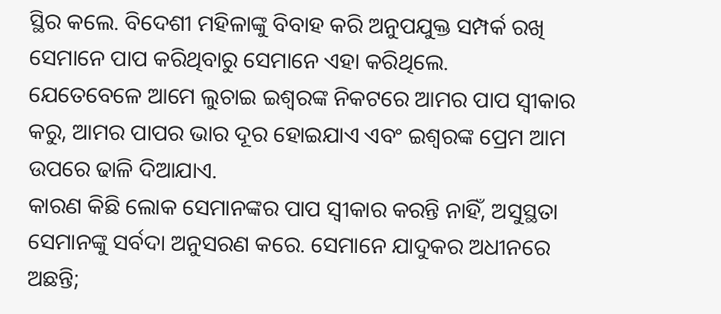ସ୍ଥିର କଲେ. ବିଦେଶୀ ମହିଳାଙ୍କୁ ବିବାହ କରି ଅନୁପଯୁକ୍ତ ସମ୍ପର୍କ ରଖି ସେମାନେ ପାପ କରିଥିବାରୁ ସେମାନେ ଏହା କରିଥିଲେ.
ଯେତେବେଳେ ଆମେ ଲୁଚାଇ ଇଶ୍ବରଙ୍କ ନିକଟରେ ଆମର ପାପ ସ୍ୱୀକାର କରୁ, ଆମର ପାପର ଭାର ଦୂର ହୋଇଯାଏ ଏବଂ ଇଶ୍ବରଙ୍କ ପ୍ରେମ ଆମ ଉପରେ ଢାଳି ଦିଆଯାଏ.
କାରଣ କିଛି ଲୋକ ସେମାନଙ୍କର ପାପ ସ୍ୱୀକାର କରନ୍ତି ନାହିଁ, ଅସୁସ୍ଥତା ସେମାନଙ୍କୁ ସର୍ବଦା ଅନୁସରଣ କରେ. ସେମାନେ ଯାଦୁକର ଅଧୀନରେ ଅଛନ୍ତି;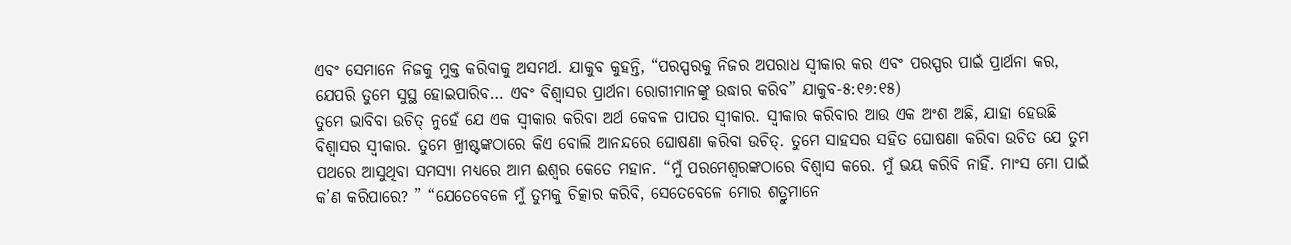ଏବଂ ସେମାନେ ନିଜକୁ ମୁକ୍ତ କରିବାକୁ ଅସମର୍ଥ. ଯାକୁବ କୁହନ୍ତି, “ପରସ୍ପରକୁ ନିଜର ଅପରାଧ ସ୍ୱୀକାର କର ଏବଂ ପରସ୍ପର ପାଇଁ ପ୍ରାର୍ଥନା କର, ଯେପରି ତୁମେ ସୁସ୍ଥ ହୋଇପାରିବ… ଏବଂ ବିଶ୍ୱାସର ପ୍ରାର୍ଥନା ରୋଗୀମାନଙ୍କୁ ଉଦ୍ଧାର କରିବ” ଯାକୁବ-୫:୧୬:୧୫)
ତୁମେ ଭାବିବା ଉଚିତ୍ ନୁହେଁ ଯେ ଏକ ସ୍ୱୀକାର କରିବା ଅର୍ଥ କେବଳ ପାପର ସ୍ୱୀକାର. ସ୍ୱୀକାର କରିବାର ଆଉ ଏକ ଅଂଶ ଅଛି, ଯାହା ହେଉଛି ବିଶ୍ୱାସର ସ୍ୱୀକାର. ତୁମେ ଖ୍ରୀଷ୍ଟଙ୍କଠାରେ କିଏ ବୋଲି ଆନନ୍ଦରେ ଘୋଷଣା କରିବା ଉଚିତ୍. ତୁମେ ସାହସର ସହିତ ଘୋଷଣା କରିବା ଉଚିତ ଯେ ତୁମ ପଥରେ ଆସୁଥିବା ସମସ୍ୟା ମଧ୍ୟରେ ଆମ ଈଶ୍ୱର କେତେ ମହାନ. “ମୁଁ ପରମେଶ୍ୱରଙ୍କଠାରେ ବିଶ୍ୱାସ କରେ. ମୁଁ ଭୟ କରିବି ନାହିଁ. ମାଂସ ମୋ ପାଇଁ କ’ଣ କରିପାରେ? ” “ଯେତେବେଳେ ମୁଁ ତୁମକୁ ଚିତ୍କାର କରିବି, ସେତେବେଳେ ମୋର ଶତ୍ରୁମାନେ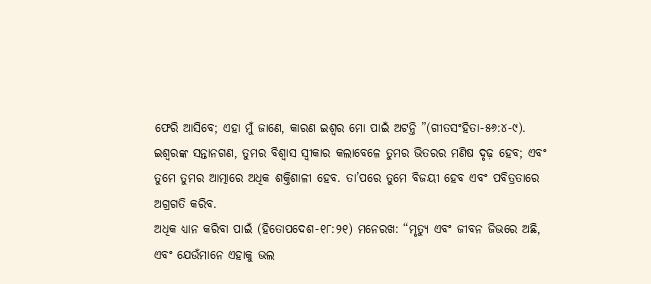ଫେରି ଆସିବେ; ଏହା ମୁଁ ଜାଣେ, କାରଣ ଇଶ୍ବର ମୋ ପାଇଁ ଅଟନ୍ତି ”(ଗୀତସଂହିତା-୫୬:୪-୯).
ଇଶ୍ବରଙ୍କ ସନ୍ତାନଗଣ, ତୁମର ବିଶ୍ୱାସ ସ୍ୱୀକାର କଲାବେଳେ ତୁମର ଭିତରର ମଣିଷ ଦୃଢ଼ ହେବ; ଏବଂ ତୁମେ ତୁମର ଆତ୍ମାରେ ଅଧିକ ଶକ୍ତିଶାଳୀ ହେବ. ତା’ପରେ ତୁମେ ବିଜୟୀ ହେବ ଏବଂ ପବିତ୍ରତାରେ ଅଗ୍ରଗତି କରିବ.
ଅଧିକ ଧ୍ୟାନ କରିବା ପାଇଁ (ହିତୋପଦେଶ-୧୮:୨୧) ମନେରଖ: “ମୃତ୍ୟୁ ଏବଂ ଜୀବନ ଜିଭରେ ଅଛି, ଏବଂ ଯେଉଁମାନେ ଏହାକୁ ଭଲ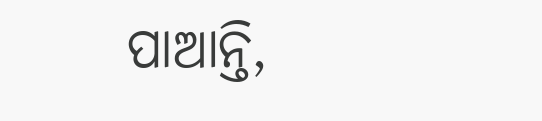ପାଆନ୍ତି,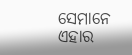ସେମାନେ ଏହାର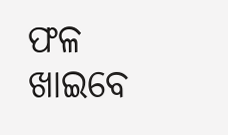ଫଳ ଖାଇବେ